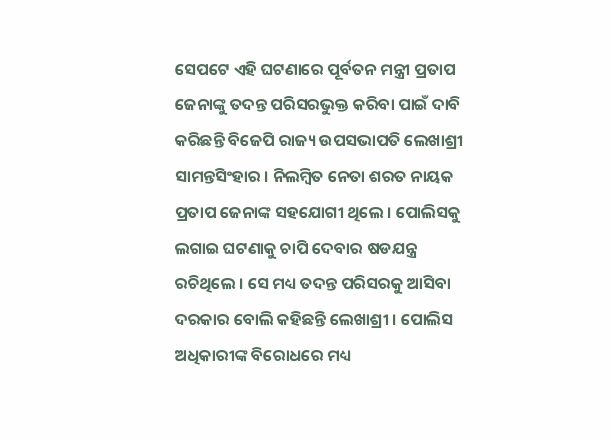ସେପଟେ ଏହି ଘଟଣାରେ ପୂର୍ବତନ ମନ୍ତ୍ରୀ ପ୍ରତାପ ଜେନାଙ୍କୁ ତଦନ୍ତ ପରିସରଭୁକ୍ତ କରିବା ପାଇଁ ଦାବି କରିଛନ୍ତି ବିଜେପି ରାଜ୍ୟ ଉପସଭାପତି ଲେଖାଶ୍ରୀ ସାମନ୍ତସିଂହାର । ନିଲମ୍ବିତ ନେତା ଶରତ ନାୟକ ପ୍ରତାପ ଜେନାଙ୍କ ସହଯୋଗୀ ଥିଲେ । ପୋଲିସକୁ ଲଗାଇ ଘଟଣାକୁ ଚାପି ଦେବାର ଷଡଯନ୍ତ୍ର ରଚିଥିଲେ । ସେ ମଧ୍ୟ ତଦନ୍ତ ପରିସରକୁ ଆସିବା ଦରକାର ବୋଲି କହିଛନ୍ତି ଲେଖାଶ୍ରୀ । ପୋଲିସ ଅଧିକାରୀଙ୍କ ବିରୋଧରେ ମଧ୍ୟ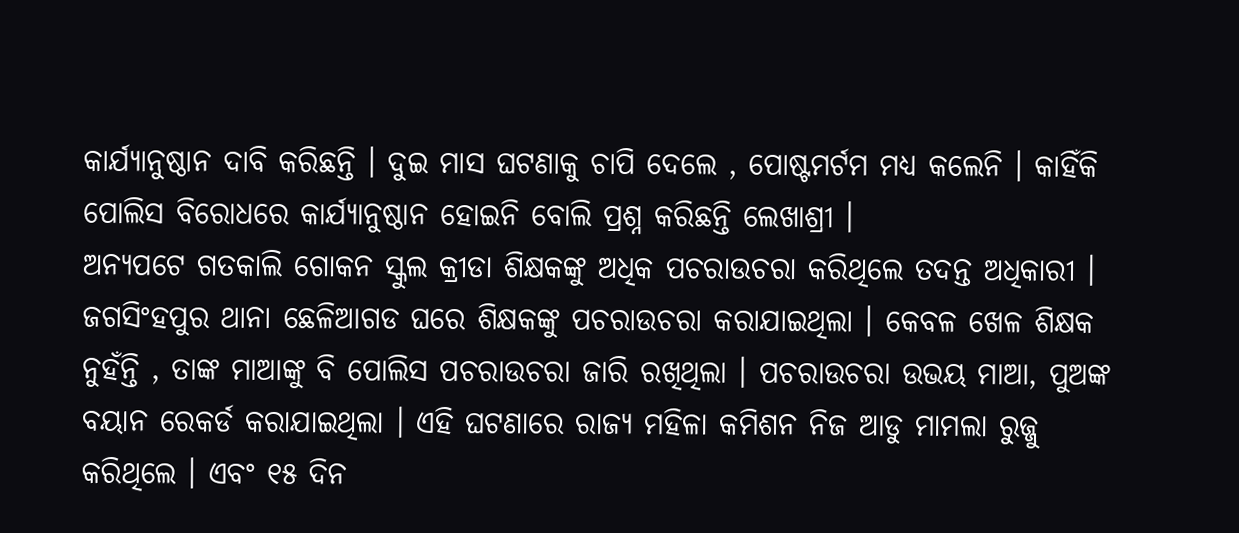କାର୍ଯ୍ୟାନୁଷ୍ଠାନ ଦାବି କରିଛନ୍ତି । ଦୁଇ ମାସ ଘଟଣାକୁ ଚାପି ଦେଲେ , ପୋଷ୍ଟମର୍ଟମ ମଧ୍ୟ କଲେନି । କାହିଁକି ପୋଲିସ ବିରୋଧରେ କାର୍ଯ୍ୟାନୁଷ୍ଠାନ ହୋଇନି ବୋଲି ପ୍ରଶ୍ନ କରିଛନ୍ତି ଲେଖାଶ୍ରୀ ।
ଅନ୍ୟପଟେ ଗତକାଲି ଗୋକନ ସ୍କୁଲ କ୍ରୀଡା ଶିକ୍ଷକଙ୍କୁ ଅଧିକ ପଚରାଉଚରା କରିଥିଲେ ତଦନ୍ତ ଅଧିକାରୀ । ଜଗସିଂହପୁର ଥାନା ଛେଳିଆଗଡ ଘରେ ଶିକ୍ଷକଙ୍କୁ ପଚରାଉଚରା କରାଯାଇଥିଲା । କେବଳ ଖେଳ ଶିକ୍ଷକ ନୁହଁନ୍ତି , ତାଙ୍କ ମାଆଙ୍କୁ ବି ପୋଲିସ ପଚରାଉଚରା ଜାରି ରଖିଥିଲା । ପଚରାଉଚରା ଉଭୟ ମାଆ, ପୁଅଙ୍କ ବୟାନ ରେକର୍ଡ କରାଯାଇଥିଲା । ଏହି ଘଟଣାରେ ରାଜ୍ୟ ମହିଳା କମିଶନ ନିଜ ଆଡୁ ମାମଲା ରୁଜ୍ଜୁ କରିଥିଲେ । ଏବଂ ୧୫ ଦିନ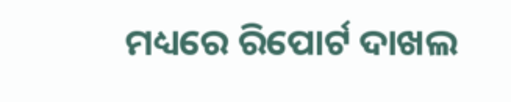ମଧ୍ୟରେ ରିପୋର୍ଟ ଦାଖଲ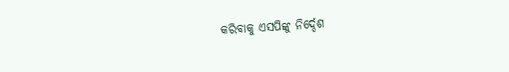କରିବାକୁ ଏସପିଙ୍କୁ ନିର୍ଦ୍ଦେଶ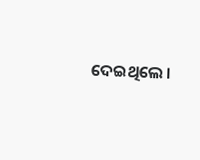ଦେଇଥିଲେ ।